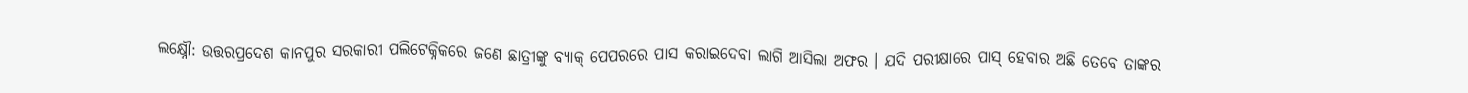ଲକ୍ଷ୍ନୌ: ଉତ୍ତରପ୍ରଦେଶ କାନପୁର ସରକାରୀ ପଲିଟେକ୍ନିକରେ ଜଣେ ଛାତ୍ରୀଙ୍କୁ ବ୍ୟାକ୍ ପେପରରେ ପାସ କରାଇଦେବା ଲାଗି ଆସିଲା ଅଫର । ଯଦି ପରୀକ୍ଷାରେ ପାସ୍ ହେବାର ଅଛି ତେବେ ତାଙ୍କର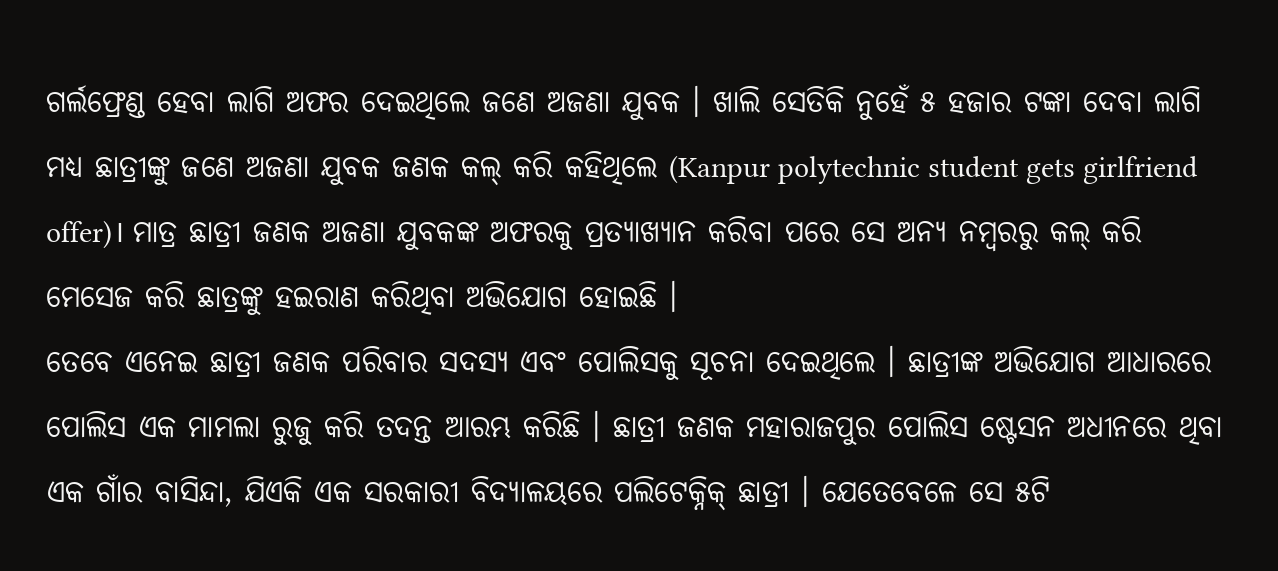ଗର୍ଲଫ୍ରେଣ୍ଡ ହେବା ଲାଗି ଅଫର ଦେଇଥିଲେ ଜଣେ ଅଜଣା ଯୁବକ । ଖାଲି ସେତିକି ନୁହେଁ ୫ ହଜାର ଟଙ୍କା ଦେବା ଲାଗି ମଧ୍ୟ ଛାତ୍ରୀଙ୍କୁ ଜଣେ ଅଜଣା ଯୁବକ ଜଣକ କଲ୍ କରି କହିଥିଲେ (Kanpur polytechnic student gets girlfriend offer)। ମାତ୍ର ଛାତ୍ରୀ ଜଣକ ଅଜଣା ଯୁବକଙ୍କ ଅଫରକୁ ପ୍ରତ୍ୟାଖ୍ୟାନ କରିବା ପରେ ସେ ଅନ୍ୟ ନମ୍ବରରୁ କଲ୍ କରି ମେସେଜ କରି ଛାତ୍ରଙ୍କୁ ହଇରାଣ କରିଥିବା ଅଭିଯୋଗ ହୋଇଛି ।
ତେବେ ଏନେଇ ଛାତ୍ରୀ ଜଣକ ପରିବାର ସଦସ୍ୟ ଏବଂ ପୋଲିସକୁ ସୂଚନା ଦେଇଥିଲେ । ଛାତ୍ରୀଙ୍କ ଅଭିଯୋଗ ଆଧାରରେ ପୋଲିସ ଏକ ମାମଲା ରୁଜୁ କରି ତଦନ୍ତ ଆରମ୍ଭ କରିଛି । ଛାତ୍ରୀ ଜଣକ ମହାରାଜପୁର ପୋଲିସ ଷ୍ଟେସନ ଅଧୀନରେ ଥିବା ଏକ ଗାଁର ବାସିନ୍ଦା, ଯିଏକି ଏକ ସରକାରୀ ବିଦ୍ୟାଳୟରେ ପଲିଟେକ୍ନିକ୍ ଛାତ୍ରୀ । ଯେତେବେଳେ ସେ ୫ଟି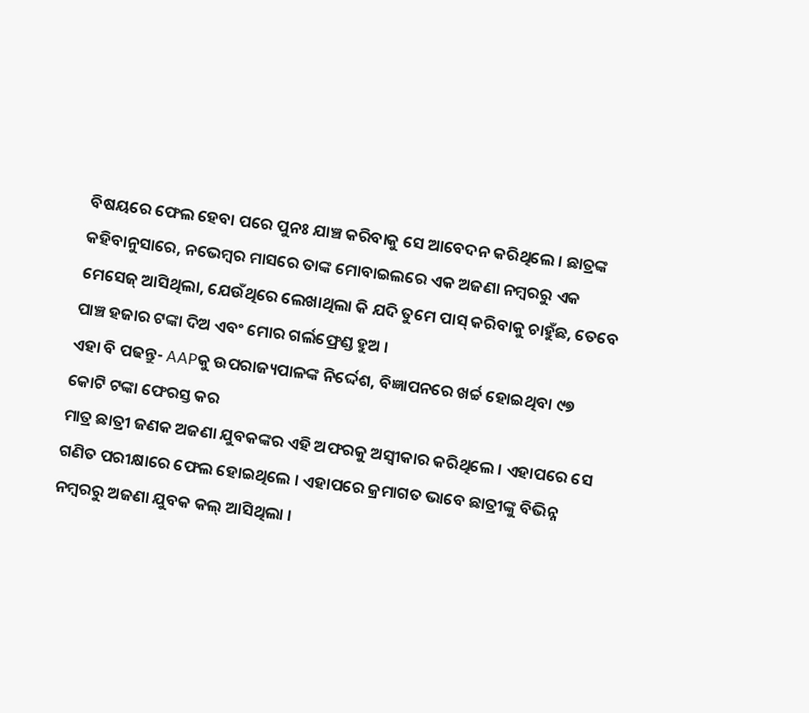ବିଷୟରେ ଫେଲ ହେବା ପରେ ପୁନଃ ଯାଞ୍ଚ କରିବାକୁ ସେ ଆବେଦନ କରିଥିଲେ । ଛାତ୍ରଙ୍କ କହିବାନୁସାରେ, ନଭେମ୍ବର ମାସରେ ତାଙ୍କ ମୋବାଇଲରେ ଏକ ଅଜଣା ନମ୍ବରରୁ ଏକ ମେସେଜ୍ ଆସିଥିଲା, ଯେଉଁଥିରେ ଲେଖାଥିଲା କି ଯଦି ତୁମେ ପାସ୍ କରିବାକୁ ଚାହୁଁଛ, ତେବେ ପାଞ୍ଚ ହଜାର ଟଙ୍କା ଦିଅ ଏବଂ ମୋର ଗର୍ଲଫ୍ରେଣ୍ଡ ହୁଅ ।
ଏହା ବି ପଢନ୍ତୁ- AAPକୁ ଉପରାଜ୍ୟପାଳଙ୍କ ନିର୍ଦ୍ଦେଶ, ବିଜ୍ଞାପନରେ ଖର୍ଚ୍ଚ ହୋଇଥିବା ୯୭ କୋଟି ଟଙ୍କା ଫେରସ୍ତ କର
ମାତ୍ର ଛାତ୍ରୀ ଜଣକ ଅଜଣା ଯୁବକଙ୍କର ଏହି ଅଫରକୁ ଅସ୍ବୀକାର କରିଥିଲେ । ଏହାପରେ ସେ ଗଣିତ ପରୀକ୍ଷାରେ ଫେଲ ହୋଇଥିଲେ । ଏହାପରେ କ୍ରମାଗତ ଭାବେ ଛାତ୍ରୀଙ୍କୁ ବିଭିନ୍ନ ନମ୍ବରରୁ ଅଜଣା ଯୁବକ କଲ୍ ଆସିଥିଲା ।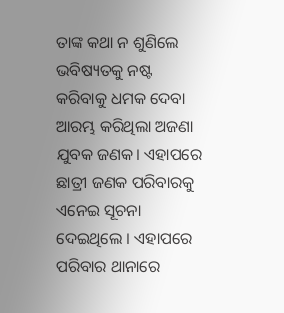ତାଙ୍କ କଥା ନ ଶୁଣିଲେ ଭବିଷ୍ୟତକୁ ନଷ୍ଟ କରିବାକୁ ଧମକ ଦେବା ଆରମ୍ଭ କରିଥିଲା ଅଜଣା ଯୁବକ ଜଣକ। ଏହାପରେ ଛାତ୍ରୀ ଜଣକ ପରିବାରକୁ ଏନେଇ ସୂଚନା ଦେଇଥିଲେ । ଏହାପରେ ପରିବାର ଥାନାରେ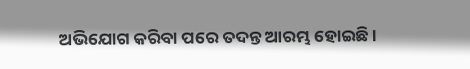ଅଭିଯୋଗ କରିବା ପରେ ତଦନ୍ତ ଆରମ୍ଭ ହୋଇଛି ।